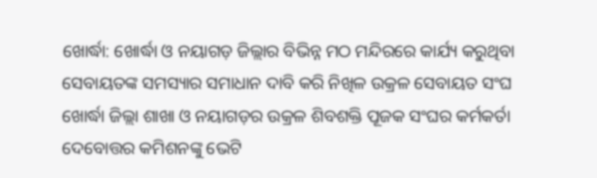ଖୋର୍ଦ୍ଧା: ଖୋର୍ଦ୍ଧା ଓ ନୟାଗଡ଼ ଜିଲ୍ଲାର ବିଭିନ୍ନ ମଠ ମନ୍ଦିରରେ କାର୍ଯ୍ୟ କରୁଥିବା ସେବାୟତଙ୍କ ସମସ୍ୟାର ସମାଧାନ ଦାବି କରି ନିଖିଳ ଉକ୍ରଳ ସେବାୟତ ସଂଘ ଖୋର୍ଦ୍ଧା ଜିଲ୍ଲା ଶାଖା ଓ ନୟାଗଡ଼ର ଉକ୍ରଳ ଶିବଶକ୍ତି ପୂଜକ ସଂଘର କର୍ମକର୍ତା ଦେବୋତ୍ତର କମିଶନଙ୍କୁ ଭେଟି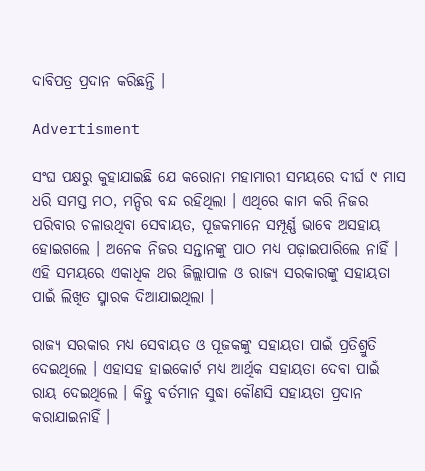ଦାବିପତ୍ର ପ୍ରଦାନ କରିଛନ୍ତି ।

Advertisment

ସଂଘ ପକ୍ଷରୁ କୁହାଯାଇଛି ଯେ କରୋନା ମହାମାରୀ ସମୟରେ ଦୀର୍ଘ ୯ ମାସ ଧରି ସମସ୍ତ ମଠ, ମନ୍ଦିର ବନ୍ଦ ରହିଥିଲା । ଏଥିରେ କାମ କରି ନିଜର ପରିବାର ଚଳାଉଥିବା ସେବାୟତ, ପୂଜକମାନେ ସମ୍ପୂର୍ଣ୍ଣ ଭାବେ ଅସହାୟ ହୋଇଗଲେ । ଅନେକ ନିଜର ସନ୍ତାନଙ୍କୁ ପାଠ ମଧ୍ୟ ପଢ଼ାଇପାରିଲେ ନାହିଁ । ଏହି ସମୟରେ ଏକାଧିକ ଥର ଜିଲ୍ଲାପାଳ ଓ ରାଜ୍ୟ ସରକାରଙ୍କୁ ସହାୟତା ପାଇଁ ଲିଖିତ ସ୍ମାରକ ଦିଆଯାଇଥିଲା ।

ରାଜ୍ୟ ସରକାର ମଧ୍ୟ ସେବାୟତ ଓ ପୂଜକଙ୍କୁ ସହାୟତା ପାଇଁ ପ୍ରତିଶ୍ରୁତି ଦେଇଥିଲେ । ଏହାସହ ହାଇକୋର୍ଟ ମଧ୍ୟ ଆର୍ଥିକ ସହାୟତା ଦେବା ପାଇଁ ରାୟ ଦେଇଥିଲେ । କିନ୍ତୁ ବର୍ତମାନ ସୁଦ୍ଧା କୌଣସି ସହାୟତା ପ୍ରଦାନ କରାଯାଇନାହିଁ ।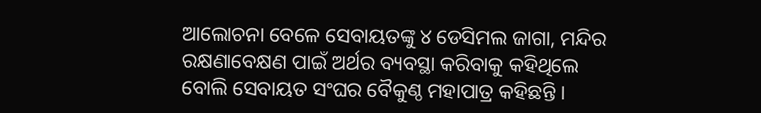ଆଲୋଚନା ବେଳେ ସେବାୟତଙ୍କୁ ୪ ଡେସିମଲ ଜାଗା, ମନ୍ଦିର ରକ୍ଷଣାବେକ୍ଷଣ ପାଇଁ ଅର୍ଥର ବ୍ୟବସ୍ଥା କରିବାକୁ କହିଥିଲେ ବୋଲି ସେବାୟତ ସଂଘର ବୈକୁଣ୍ଠ ମହାପାତ୍ର କହିଛନ୍ତି ।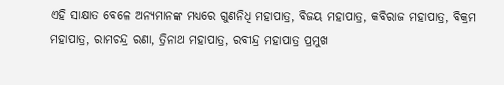ଏହି ସାକ୍ଷାତ ବେଳେ ଅନ୍ୟମାନଙ୍କ ମଧ୍ୟରେ ଗୁଣନିଧି ମହାପାତ୍ର, ବିଜୟ ମହାପାତ୍ର, କବିରାଜ ମହାପାତ୍ର, ବିକ୍ରମ ମହାପାତ୍ର, ରାମଚନ୍ଦ୍ର ରଣା, ତ୍ରିନାଥ ମହାପାତ୍ର, ରବୀନ୍ଦ୍ର ମହାପାତ୍ର ପ୍ରମୁଖ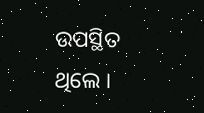ଉପସ୍ଥିତ ଥିଲେ ।